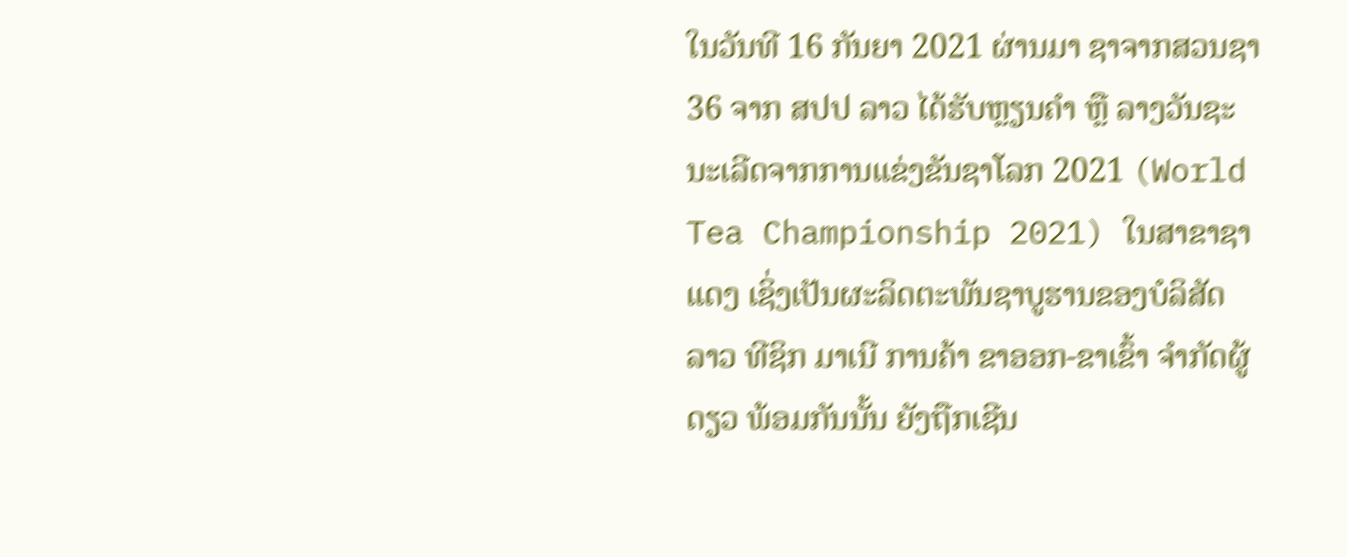ໃນວັນທີ 16 ກັນຍາ 2021 ຜ່ານມາ ຊາຈາກສວນຊາ 36 ຈາກ ສປປ ລາວ ໄດ້ຮັບຫຼຽນຄຳ ຫຼື ລາງວັນຊະນະເລີດຈາກການແຂ່ງຂັນຊາໂລກ 2021 (World Tea Championship 2021) ໃນສາຂາຊາແດງ ເຊິ່ງເປັນຜະລິດຕະພັນຊາບູຮານຂອງບໍລິສັດ ລາວ ທີຊິກ ມາເນີ ການຄ້າ ຂາອອກ-ຂາເຂົ້າ ຈໍາກັດຜູ້ດຽວ ພ້ອມກັນນັ້ນ ຍັງຖືກເຊີນ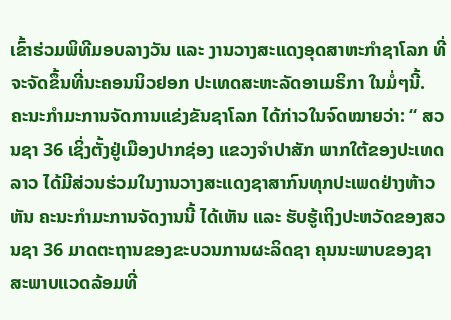ເຂົ້າຮ່ວມພິທີມອບລາງວັນ ແລະ ງານວາງສະແດງອຸດສາຫະກໍາຊາໂລກ ທີ່ຈະຈັດຂຶ້ນທີ່ນະຄອນນິວຢອກ ປະເທດສະຫະລັດອາເມຣິກາ ໃນມໍ່ໆນີ້.
ຄະນະກຳມະການຈັດການແຂ່ງຂັນຊາໂລກ ໄດ້ກ່າວໃນຈົດໝາຍວ່າ: “ ສວນຊາ 36 ເຊິ່ງຕັ້ງຢູ່ເມືອງປາກຊ່ອງ ແຂວງຈຳປາສັກ ພາກໃຕ້ຂອງປະເທດລາວ ໄດ້ມີສ່ວນຮ່ວມໃນງານວາງສະແດງຊາສາກົນທຸກປະເພດຢ່າງຫ້າວຫັນ ຄະນະກຳມະການຈັດງານນີ້ ໄດ້ເຫັນ ແລະ ຮັບຮູ້ເຖິງປະຫວັດຂອງສວນຊາ 36 ມາດຕະຖານຂອງຂະບວນການຜະລິດຊາ ຄຸນນະພາບຂອງຊາ ສະພາບແວດລ້ອມທີ່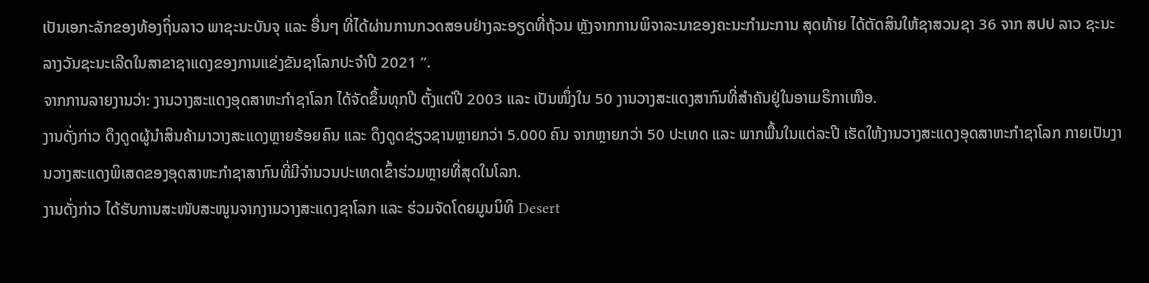ເປັນເອກະລັກຂອງທ້ອງຖິ່ນລາວ ພາຊະນະບັນຈຸ ແລະ ອື່ນໆ ທີ່ໄດ້ຜ່ານການກວດສອບຢ່າງລະອຽດທີ່ຖ້ວນ ຫຼັງຈາກການພິຈາລະນາຂອງຄະນະກຳມະການ ສຸດທ້າຍ ໄດ້ຕັດສິນໃຫ້ຊາສວນຊາ 36 ຈາກ ສປປ ລາວ ຊະນະລາງວັນຊະນະເລີດໃນສາຂາຊາແດງຂອງການແຂ່ງຂັນຊາໂລກປະຈຳປີ 2021 ”.
ຈາກການລາຍງານວ່າ: ງານວາງສະແດງອຸດສາຫະກຳຊາໂລກ ໄດ້ຈັດຂຶ້ນທຸກປີ ຕັ້ງແຕ່ປີ 2003 ແລະ ເປັນໜຶ່ງໃນ 50 ງານວາງສະແດງສາກົນທີ່ສຳຄັນຢູ່ໃນອາເມຣິກາເໜືອ.
ງານດັ່ງກ່າວ ດຶງດູດຜູ້ນຳສິນຄ້າມາວາງສະແດງຫຼາຍຮ້ອຍຄົນ ແລະ ດຶງດູດຊ່ຽວຊານຫຼາຍກວ່າ 5.000 ຄົນ ຈາກຫຼາຍກວ່າ 50 ປະເທດ ແລະ ພາກພື້ນໃນແຕ່ລະປີ ເຮັດໃຫ້ງານວາງສະແດງອຸດສາຫະກຳຊາໂລກ ກາຍເປັນງານວາງສະແດງພິເສດຂອງອຸດສາຫະກໍາຊາສາກົນທີ່ມີຈໍານວນປະເທດເຂົ້າຮ່ວມຫຼາຍທີ່ສຸດໃນໂລກ.
ງານດັ່ງກ່າວ ໄດ້ຮັບການສະໜັບສະໜູນຈາກງານວາງສະແດງຊາໂລກ ແລະ ຮ່ວມຈັດໂດຍມູນນິທິ Desert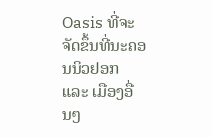Oasis ທີ່ຈະຈັດຂຶ້ນທີ່ນະຄອນນິວຢອກ ແລະ ເມືອງອື່ນໆ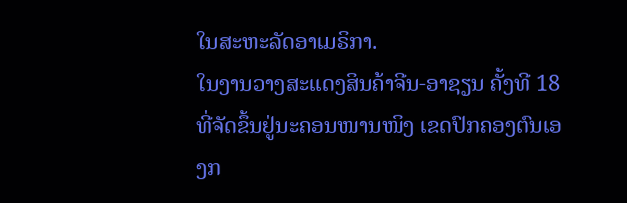ໃນສະຫະລັດອາເມຣິກາ.
ໃນງານວາງສະແດງສິນຄ້າຈີນ-ອາຊຽນ ຄັ້ງທີ 18 ທີ່ຈັດຂຶ້ນຢູ່ນະຄອນໜານໜິງ ເຂດປົກຄອງຕົນເອງກ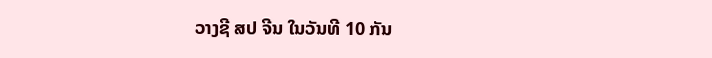ວາງຊີ ສປ ຈີນ ໃນວັນທີ 10 ກັນ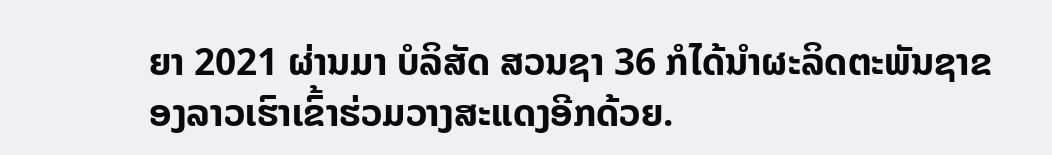ຍາ 2021 ຜ່ານມາ ບໍລິສັດ ສວນຊາ 36 ກໍໄດ້ນໍາຜະລິດຕະພັນຊາຂອງລາວເຮົາເຂົ້າຮ່ວມວາງສະແດງອີກດ້ວຍ.